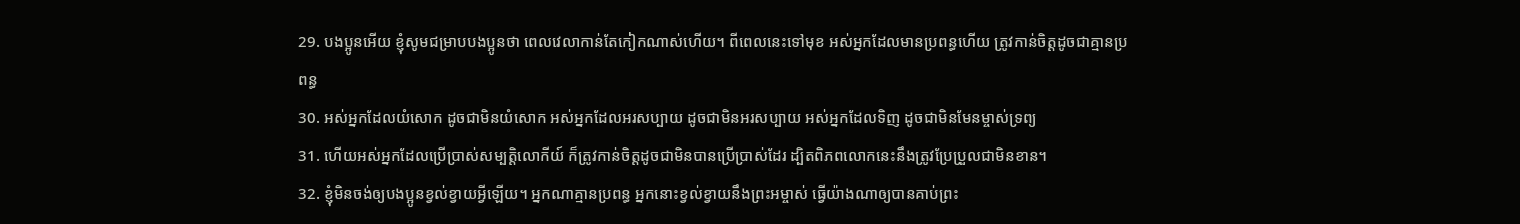29. បងប្អូនអើយ ខ្ញុំសូមជម្រាបបងប្អូនថា ពេលវេលាកាន់តែកៀកណាស់ហើយ។ ពីពេលនេះទៅមុខ អស់អ្នកដែលមានប្រពន្ធហើយ ត្រូវកាន់ចិត្តដូចជាគ្មានប្រពន្ធ
30. អស់អ្នកដែលយំសោក ដូចជាមិនយំសោក អស់អ្នកដែលអរសប្បាយ ដូចជាមិនអរសប្បាយ អស់អ្នកដែលទិញ ដូចជាមិនមែនម្ចាស់ទ្រព្យ
31. ហើយអស់អ្នកដែលប្រើប្រាស់សម្បត្តិលោកីយ៍ ក៏ត្រូវកាន់ចិត្តដូចជាមិនបានប្រើប្រាស់ដែរ ដ្បិតពិភពលោកនេះនឹងត្រូវប្រែប្រួលជាមិនខាន។
32. ខ្ញុំមិនចង់ឲ្យបងប្អូនខ្វល់ខ្វាយអ្វីឡើយ។ អ្នកណាគ្មានប្រពន្ធ អ្នកនោះខ្វល់ខ្វាយនឹងព្រះអម្ចាស់ ធ្វើយ៉ាងណាឲ្យបានគាប់ព្រះ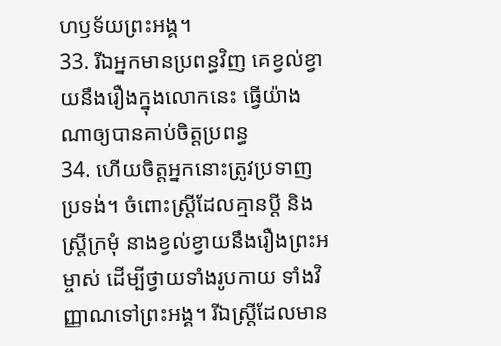ហឫទ័យព្រះអង្គ។
33. រីឯអ្នកមានប្រពន្ធវិញ គេខ្វល់ខ្វាយនឹងរឿងក្នុងលោកនេះ ធ្វើយ៉ាងណាឲ្យបានគាប់ចិត្តប្រពន្ធ
34. ហើយចិត្តអ្នកនោះត្រូវប្រទាញប្រទង់។ ចំពោះស្ត្រីដែលគ្មានប្ដី និងស្ត្រីក្រមុំ នាងខ្វល់ខ្វាយនឹងរឿងព្រះអម្ចាស់ ដើម្បីថ្វាយទាំងរូបកាយ ទាំងវិញ្ញាណទៅព្រះអង្គ។ រីឯស្ត្រីដែលមាន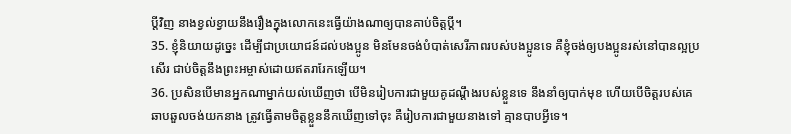ប្ដីវិញ នាងខ្វល់ខ្វាយនឹងរឿងក្នុងលោកនេះធ្វើយ៉ាងណាឲ្យបានគាប់ចិត្តប្ដី។
35. ខ្ញុំនិយាយដូច្នេះ ដើម្បីជាប្រយោជន៍ដល់បងប្អូន មិនមែនចង់បំបាត់សេរីភាពរបស់បងប្អូនទេ គឺខ្ញុំចង់ឲ្យបងប្អូនរស់នៅបានល្អប្រសើរ ជាប់ចិត្តនឹងព្រះអម្ចាស់ដោយឥតរារែកឡើយ។
36. ប្រសិនបើមានអ្នកណាម្នាក់យល់ឃើញថា បើមិនរៀបការជាមួយគូដណ្ដឹងរបស់ខ្លួនទេ នឹងនាំឲ្យបាក់មុខ ហើយបើចិត្តរបស់គេឆាបឆួលចង់យកនាង ត្រូវធ្វើតាមចិត្តខ្លួននឹកឃើញទៅចុះ គឺរៀបការជាមួយនាងទៅ គ្មានបាបអ្វីទេ។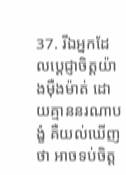37. រីឯអ្នកដែលប្ដេជ្ញាចិត្តយ៉ាងម៉ឺងម៉ាត់ ដោយគ្មាននរណាបង្ខំ គឺយល់ឃើញថា អាចទប់ចិត្ត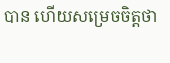បាន ហើយសម្រេចចិត្តថា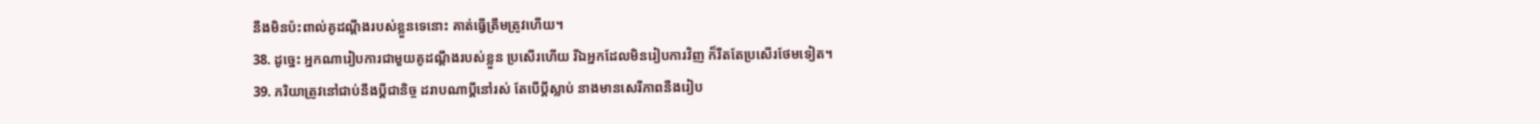នឹងមិនប៉ះពាល់គូដណ្ដឹងរបស់ខ្លួនទេនោះ គាត់ធ្វើត្រឹមត្រូវហើយ។
38. ដូច្នេះ អ្នកណារៀបការជាមួយគូដណ្ដឹងរបស់ខ្លួន ប្រសើរហើយ រីឯអ្នកដែលមិនរៀបការវិញ ក៏រឹតតែប្រសើរថែមទៀត។
39. ភរិយាត្រូវនៅជាប់នឹងប្ដីជានិច្ច ដរាបណាប្ដីនៅរស់ តែបើប្ដីស្លាប់ នាងមានសេរីភាពនឹងរៀប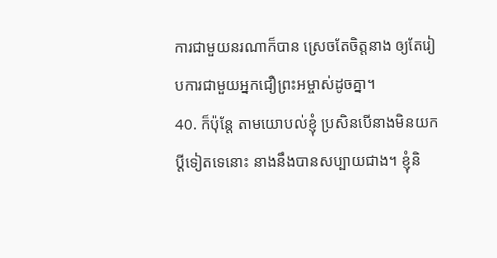ការជាមួយនរណាក៏បាន ស្រេចតែចិត្តនាង ឲ្យតែរៀបការជាមួយអ្នកជឿព្រះអម្ចាស់ដូចគ្នា។
40. ក៏ប៉ុន្តែ តាមយោបល់ខ្ញុំ ប្រសិនបើនាងមិនយកប្ដីទៀតទេនោះ នាងនឹងបានសប្បាយជាង។ ខ្ញុំនិ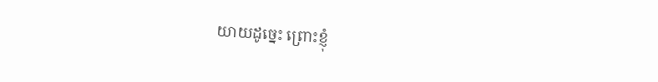យាយដូច្នេះ ព្រោះខ្ញុំ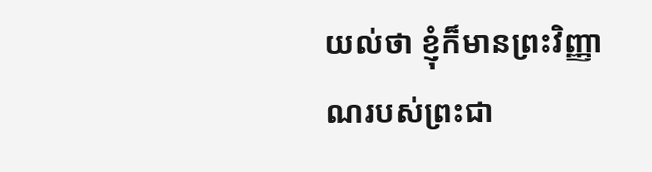យល់ថា ខ្ញុំក៏មានព្រះវិញ្ញាណរបស់ព្រះជា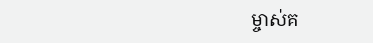ម្ចាស់គ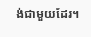ង់ជាមួយដែរ។